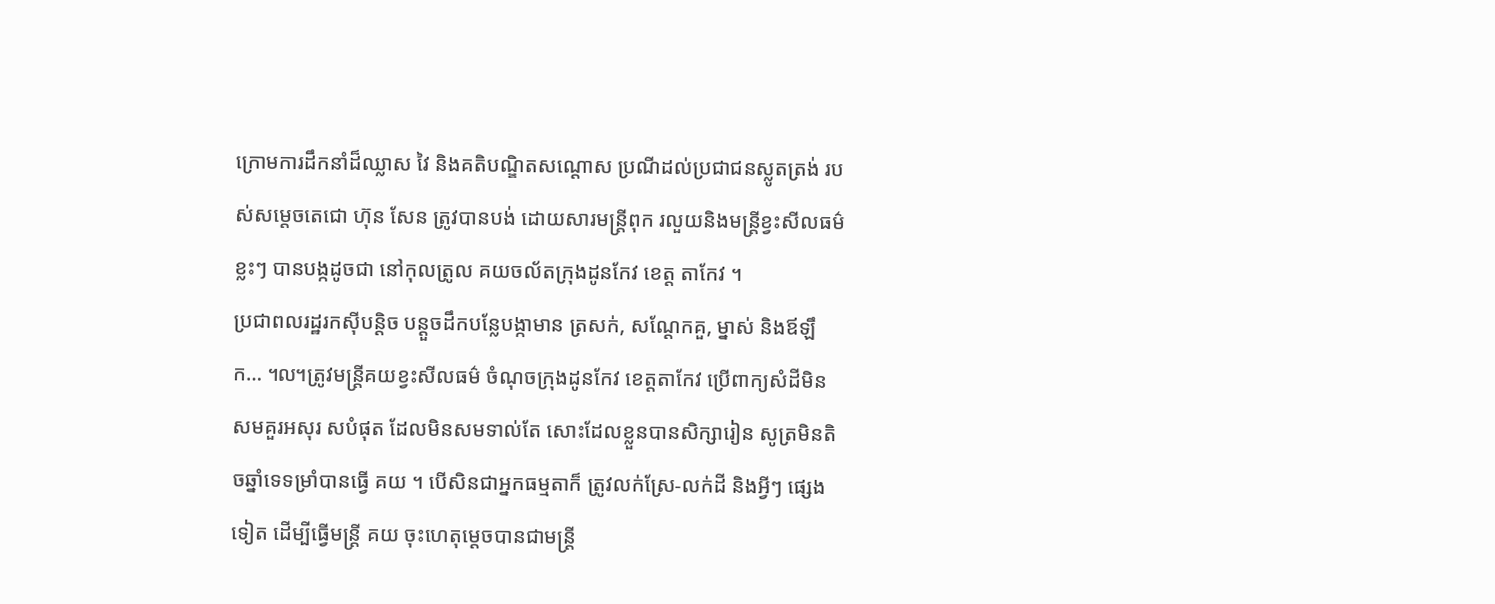ក្រោមការដឹកនាំដ៏ឈ្លាស វៃ និងគតិបណ្ឌិតសណ្តោស ប្រណីដល់ប្រជាជនស្លូតត្រង់ របស់សម្តេចតេជោ ហ៊ុន សែន ត្រូវបានបង់ ដោយសារមន្ត្រីពុក រលួយនិងមន្ត្រីខ្វះសីលធម៌ខ្លះៗ បានបង្កដូចជា នៅកុលត្រូល គយចល័តក្រុងដូនកែវ ខេត្ត តាកែវ ។
ប្រជាពលរដ្ឋរកស៊ីបន្តិច បន្តួចដឹកបន្លែបង្កាមាន ត្រសក់, សណ្តែកគួ, ម្នាស់ និងឪឡឹក… ៘ត្រូវមន្ត្រីគយខ្វះសីលធម៌ ចំណុចក្រុងដូនកែវ ខេត្តតាកែវ ប្រើពាក្យសំដីមិនសមគួរអសុរ សបំផុត ដែលមិនសមទាល់តែ សោះដែលខ្លួនបានសិក្សារៀន សូត្រមិនតិចឆ្នាំទេទម្រាំបានធ្វើ គយ ។ បើសិនជាអ្នកធម្មតាក៏ ត្រូវលក់ស្រែ-លក់ដី និងអ្វីៗ ផ្សេងទៀត ដើម្បីធ្វើមន្ត្រី គយ ចុះហេតុម្តេចបានជាមន្ត្រី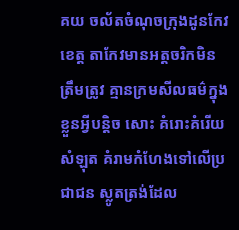គយ ចល័តចំណុចក្រុងដូនកែវ ខេត្ត តាកែវមានអត្តចរិកមិនត្រឹមត្រូវ គ្មានក្រមសីលធម៌ក្នុងខ្លួនអ្វីបន្តិច សោះ គំរោះគំរើយ សំឡុត គំរាមកំហែងទៅលើប្រជាជន ស្លូតត្រង់ដែល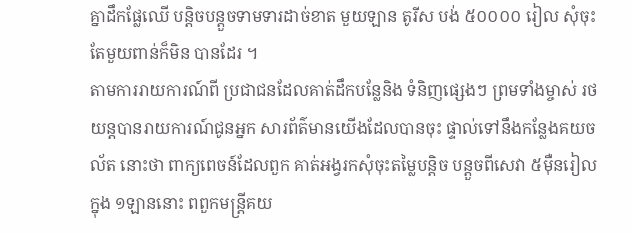គ្នាដឹកផ្លែឈើ បន្តិចបន្តួចទាមទារដាច់ខាត មួយឡាន តូរីស បង់ ៥០០០០ រៀល សុំចុះតែមួយពាន់ក៏មិន បានដែរ ។
តាមការរាយការណ៍ពី ប្រជាជនដែលគាត់ដឹកបន្លែនិង ទំនិញផ្សេងៗ ព្រមទាំងម្ចាស់ រថយន្តបានរាយការណ៍ជូនអ្នក សារព័ត៌មានយើងដែលបានចុះ ផ្ទាល់ទៅនឹងកន្លែងគយចល័ត នោះថា ពាក្យពេចន៍ដែលពួក គាត់អង្វរកសុំចុះតម្លៃបន្តិច បន្តួចពីសេវា ៥ម៉ឺនរៀល ក្នុង ១ឡាននោះ ពពួកមន្ត្រីគយ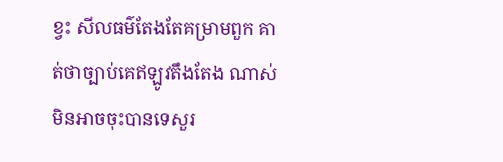ខ្វះ សីលធម៌តែងតែគម្រាមពួក គាត់ថាច្បាប់គេឥឡូវតឹងតែង ណាស់មិនអាចចុះបានទេសួរ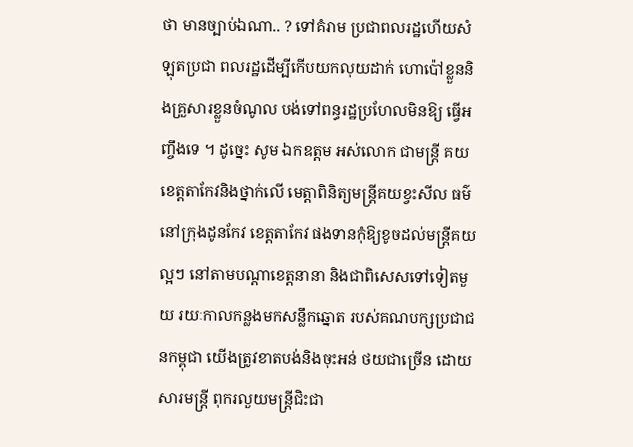ថា មានច្បាប់ឯណា.. ? ទៅគំរាម ប្រជាពលរដ្ឋហើយសំឡុតប្រជា ពលរដ្ឋដើម្បីកើបយកលុយដាក់ ហោប៉ៅខ្លួននិងគ្រួសារខ្លួនចំណូល បង់ទៅពន្ធរដ្ឋប្រហែលមិនឱ្យ ធ្វើអញ្ចឹងទេ ។ ដូច្នេះ សូម ឯកឧត្តម អស់លោក ជាមន្ត្រី គយខេត្តតាកែវនិងថ្នាក់លើ មេត្តាពិនិត្យមន្ត្រីគយខ្វះសីល ធម៌នៅក្រុងដូនកែវ ខេត្តតាកែវ ផងទានកុំឱ្យខូចដល់មន្ត្រីគយ ល្អៗ នៅតាមបណ្តាខេត្តនានា និងជាពិសេសទៅទៀតមួយ រយៈកាលកន្លងមកសន្លឹកឆ្នោត របស់គណបក្សប្រជាជនកម្ពុជា យើងត្រូវខាតបង់និងចុះអន់ ថយជាច្រើន ដោយសារមន្ត្រី ពុករលួយមន្ត្រីជិះជា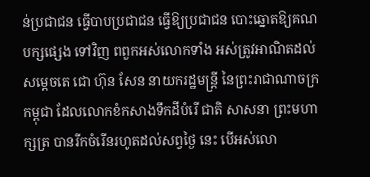ន់ប្រជាជន ធ្វើបាបប្រជាជន ធ្វើឱ្យប្រជាជន បោះឆ្នោតឱ្យគណបក្សផ្សេង ទៅវិញ ពពួកអស់លោកទាំង អស់ត្រូវអាណិតដល់សម្តេចតេ ជោ ហ៊ុន សែន នាយករដ្ឋមន្ត្រី នៃព្រះរាជាណាចក្រកម្ពុជា ដែលលោកខំកសាងទឹកដីបំរើ ជាតិ សាសនា ព្រះមហាក្សត្រ បានរីកចំរើនរហូតដល់សព្វថ្ងៃ នេះ បើអស់លោ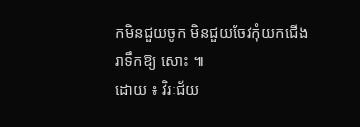កមិនជួយចូក មិនជួយចែវកុំយកជើងរាទឹកឱ្យ សោះ ៕
ដោយ ៖ វិរៈជ័យ